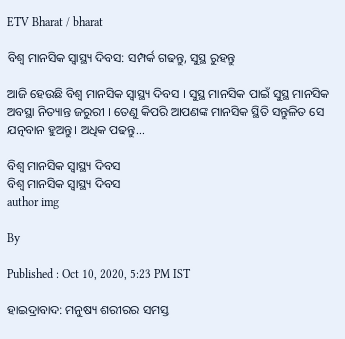ETV Bharat / bharat

ବିଶ୍ୱ ମାନସିକ ସ୍ୱାସ୍ଥ୍ୟ ଦିବସ: ସମ୍ପର୍କ ଗଢନ୍ତୁ, ସୁସ୍ଥ ରୁହନ୍ତୁ

ଆଜି ହେଉଛି ବିଶ୍ୱ ମାନସିକ ସ୍ୱାସ୍ଥ୍ୟ ଦିବସ । ସୁସ୍ଥ ମାନସିକ ପାଇଁ ସୁସ୍ଥ ମାନସିକ ଅବସ୍ଥା ନିତ୍ୟାନ୍ତ ଜରୁରୀ । ତେଣୁ କିପରି ଆପଣଙ୍କ ମାନସିକ ସ୍ଥିତି ସନ୍ତୁଳିତ ସେ ଯତ୍ନବାନ ହୁଅନ୍ତୁ। ଅଧିକ ପଢନ୍ତୁ...

ବିଶ୍ୱ ମାନସିକ ସ୍ୱାସ୍ଥ୍ୟ ଦିବସ
ବିଶ୍ୱ ମାନସିକ ସ୍ୱାସ୍ଥ୍ୟ ଦିବସ
author img

By

Published : Oct 10, 2020, 5:23 PM IST

ହାଇଦ୍ରାବାଦ: ମନୁଷ୍ୟ ଶରୀରର ସମସ୍ତ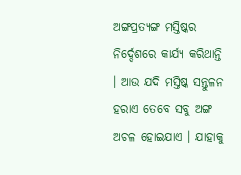ଅଙ୍ଗପ୍ରତ୍ୟଙ୍ଗ ମସ୍ତିଷ୍କର ନିର୍ଦ୍ଦେଶରେ କାର୍ଯ୍ୟ କରିଥାନ୍ତି । ଆଉ ଯଦି ମସ୍ତିଷ୍କ ସନ୍ତୁଳନ ହରାଏ ତେବେ ସବୁ ଅଙ୍ଗ ଅଚଳ ହୋଇଯାଏ । ଯାହାକୁ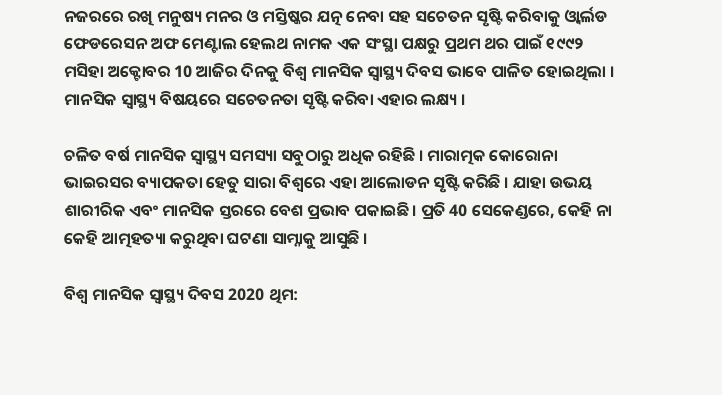ନଜରରେ ରଖି ମନୁଷ୍ୟ ମନର ଓ ମସ୍ତିଷ୍କର ଯତ୍ନ ନେବା ସହ ସଚେତନ ସୃଷ୍ଟି କରିବାକୁ ଓ୍ବାର୍ଲଡ ଫେଡରେସନ ଅଫ ମେଣ୍ଟାଲ ହେଲଥ ନାମକ ଏକ ସଂସ୍ଥା ପକ୍ଷରୁ ପ୍ରଥମ ଥର ପାଇଁ ୧୯୯୨ ମସିହା ଅକ୍ଟୋବର 10 ଆଜିର ଦିନକୁ ବିଶ୍ୱ ମାନସିକ ସ୍ୱାସ୍ଥ୍ୟ ଦିବସ ଭାବେ ପାଳିତ ହୋଇଥିଲା । ମାନସିକ ସ୍ବାସ୍ଥ୍ୟ ବିଷୟରେ ସଚେତନତା ସୃଷ୍ଟି କରିବା ଏହାର ଲକ୍ଷ୍ୟ ।

ଚଳିତ ବର୍ଷ ମାନସିକ ସ୍ବାସ୍ଥ୍ୟ ସମସ୍ୟା ସବୁଠାରୁ ଅଧିକ ରହିଛି । ମାରାତ୍ମକ କୋରୋନା ଭାଇରସର ବ୍ୟାପକତା ହେତୁ ସାରା ବିଶ୍ବରେ ଏହା ଆଲୋଡନ ସୃଷ୍ଟି କରିଛି । ଯାହା ଉଭୟ ଶାରୀରିକ ଏବଂ ମାନସିକ ସ୍ତରରେ ବେଶ ପ୍ରଭାବ ପକାଇଛି। ପ୍ରତି 40 ସେକେଣ୍ଡରେ, କେହି ନା କେହି ଆତ୍ମହତ୍ୟା କରୁଥିବା ଘଟଣା ସାମ୍ନାକୁ ଆସୁଛି ।

ବିଶ୍ୱ ମାନସିକ ସ୍ୱାସ୍ଥ୍ୟ ଦିବସ 2020 ଥିମ: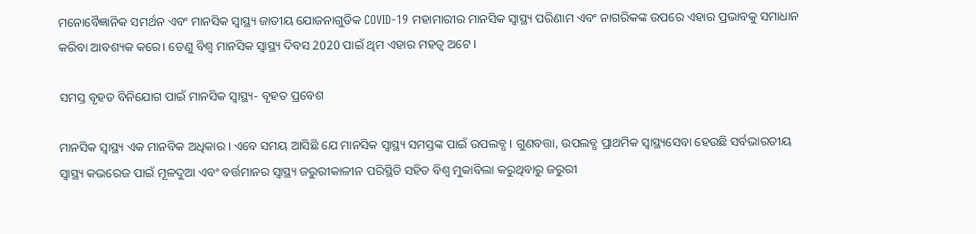ମନୋବୈଜ୍ଞାନିକ ସମର୍ଥନ ଏବଂ ମାନସିକ ସ୍ବାସ୍ଥ୍ୟ ଜାତୀୟ ଯୋଜନାଗୁଡିକ COVID-19 ମହାମାରୀର ମାନସିକ ସ୍ବାସ୍ଥ୍ୟ ପରିଣାମ ଏବଂ ନାଗରିକଙ୍କ ଉପରେ ଏହାର ପ୍ରଭାବକୁ ସମାଧାନ କରିବା ଆବଶ୍ୟକ କରେ। ତେଣୁ ବିଶ୍ୱ ମାନସିକ ସ୍ବାସ୍ଥ୍ୟ ଦିବସ 2020 ପାଇଁ ଥିମ ଏହାର ମହତ୍ବ ଅଟେ ।

ସମସ୍ତ ବୃହତ ବିନିଯୋଗ ପାଇଁ ମାନସିକ ସ୍ବାସ୍ଥ୍ୟ- ବୃହତ ପ୍ରବେଶ

ମାନସିକ ସ୍ୱାସ୍ଥ୍ୟ ଏକ ମାନବିକ ଅଧିକାର । ଏବେ ସମୟ ଆସିଛି ଯେ ମାନସିକ ସ୍ୱାସ୍ଥ୍ୟ ସମସ୍ତଙ୍କ ପାଇଁ ଉପଲବ୍ଧ । ଗୁଣବତ୍ତା, ଉପଲବ୍ଧ ପ୍ରାଥମିକ ସ୍ୱାସ୍ଥ୍ୟସେବା ହେଉଛି ସର୍ବଭାରତୀୟ ସ୍ୱାସ୍ଥ୍ୟ କଭରେଜ ପାଇଁ ମୂଳଦୁଆ ଏବଂ ବର୍ତ୍ତମାନର ସ୍ୱାସ୍ଥ୍ୟ ଜରୁରୀକାଳୀନ ପରିସ୍ଥିତି ସହିତ ବିଶ୍ୱ ମୁକାବିଲା କରୁଥିବାରୁ ଜରୁରୀ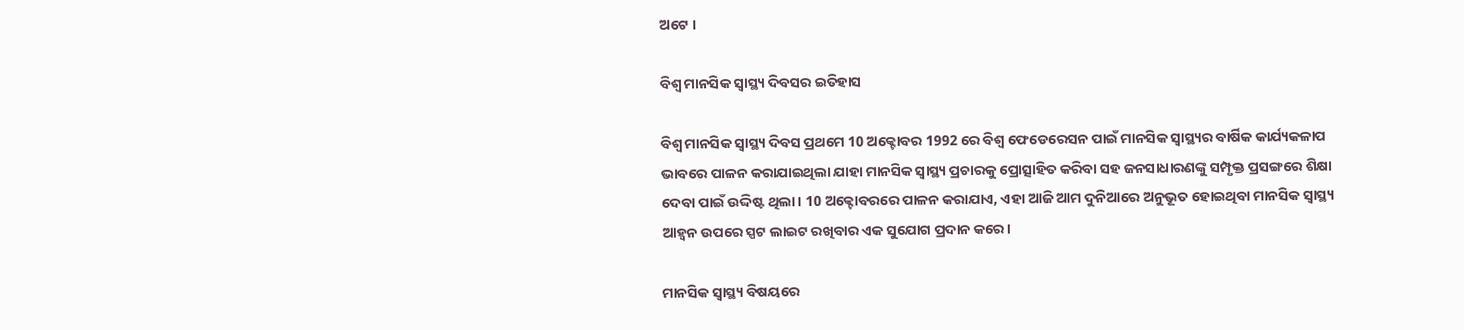ଅଟେ ।

ବିଶ୍ୱ ମାନସିକ ସ୍ୱାସ୍ଥ୍ୟ ଦିବସର ଇତିହାସ

ବିଶ୍ବ ମାନସିକ ସ୍ବାସ୍ଥ୍ୟ ଦିବସ ପ୍ରଥମେ 10 ଅକ୍ଟୋବର 1992 ରେ ବିଶ୍ବ ଫେଡେରେସନ ପାଇଁ ମାନସିକ ସ୍ବାସ୍ଥ୍ୟର ବାର୍ଷିକ କାର୍ଯ୍ୟକଳାପ ଭାବରେ ପାଳନ କରାଯାଇଥିଲା ଯାହା ମାନସିକ ସ୍ବାସ୍ଥ୍ୟ ପ୍ରଚାରକୁ ପ୍ରୋତ୍ସାହିତ କରିବା ସହ ଜନସାଧାରଣଙ୍କୁ ସମ୍ପୃକ୍ତ ପ୍ରସଙ୍ଗରେ ଶିକ୍ଷା ଦେବା ପାଇଁ ଉଦ୍ଦିଷ୍ଟ ଥିଲା। 10 ଅକ୍ଟୋବରରେ ପାଳନ କରାଯାଏ, ଏହା ଆଜି ଆମ ଦୁନିଆରେ ଅନୁଭୂତ ହୋଇଥିବା ମାନସିକ ସ୍ବାସ୍ଥ୍ୟ ଆହ୍ବନ ଉପରେ ସ୍ପଟ ଲାଇଟ ରଖିବାର ଏକ ସୁଯୋଗ ପ୍ରଦାନ କରେ।

ମାନସିକ ସ୍ୱାସ୍ଥ୍ୟ ବିଷୟରେ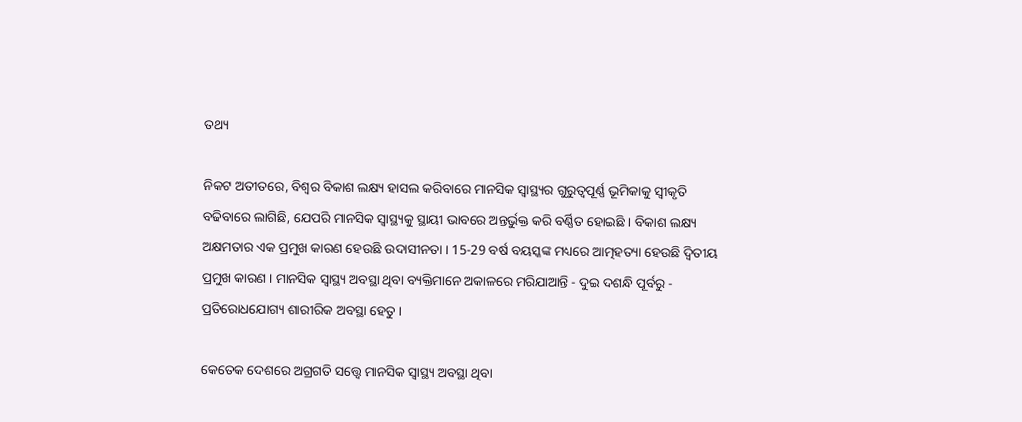ତଥ୍ୟ

ନିକଟ ଅତୀତରେ, ବିଶ୍ବର ବିକାଶ ଲକ୍ଷ୍ୟ ହାସଲ କରିବାରେ ମାନସିକ ସ୍ବାସ୍ଥ୍ୟର ଗୁରୁତ୍ୱପୂର୍ଣ୍ଣ ଭୂମିକାକୁ ସ୍ୱୀକୃତି ବଢିବାରେ ଲାଗିଛି, ଯେପରି ମାନସିକ ସ୍ବାସ୍ଥ୍ୟକୁ ସ୍ଥାୟୀ ଭାବରେ ଅନ୍ତର୍ଭୁକ୍ତ କରି ବର୍ଣ୍ଣିତ ହୋଇଛି । ବିକାଶ ଲକ୍ଷ୍ୟ ଅକ୍ଷମତାର ଏକ ପ୍ରମୁଖ କାରଣ ହେଉଛି ଉଦାସୀନତା । 15-29 ବର୍ଷ ବୟସ୍କଙ୍କ ମଧ୍ୟରେ ଆତ୍ମହତ୍ୟା ହେଉଛି ଦ୍ୱିତୀୟ ପ୍ରମୁଖ କାରଣ । ମାନସିକ ସ୍ବାସ୍ଥ୍ୟ ଅବସ୍ଥା ଥିବା ବ୍ୟକ୍ତିମାନେ ଅକାଳରେ ମରିଯାଆନ୍ତି - ଦୁଇ ଦଶନ୍ଧି ପୂର୍ବରୁ - ପ୍ରତିରୋଧଯୋଗ୍ୟ ଶାରୀରିକ ଅବସ୍ଥା ହେତୁ ।

କେତେକ ଦେଶରେ ଅଗ୍ରଗତି ସତ୍ତ୍ବେ ମାନସିକ ସ୍ବାସ୍ଥ୍ୟ ଅବସ୍ଥା ଥିବା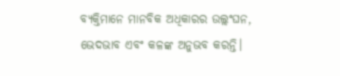ବ୍ୟକ୍ତିମାନେ ମାନବିକ ଅଧିକାରର ଉଲ୍ଲଂଘନ, ଭେଦଭାବ ଏବଂ କଳଙ୍କ ଅନୁଭବ କରନ୍ତି।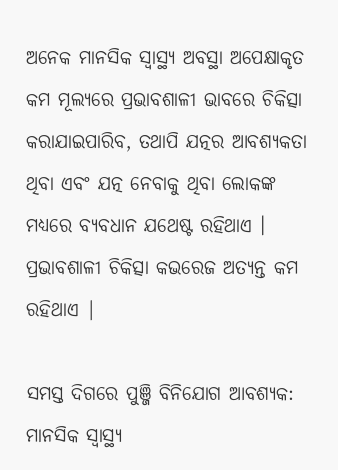ଅନେକ ମାନସିକ ସ୍ବାସ୍ଥ୍ୟ ଅବସ୍ଥା ଅପେକ୍ଷାକୃତ କମ ମୂଲ୍ୟରେ ପ୍ରଭାବଶାଳୀ ଭାବରେ ଚିକିତ୍ସା କରାଯାଇପାରିବ, ତଥାପି ଯତ୍ନର ଆବଶ୍ୟକତା ଥିବା ଏବଂ ଯତ୍ନ ନେବାକୁ ଥିବା ଲୋକଙ୍କ ମଧ୍ୟରେ ବ୍ୟବଧାନ ଯଥେଷ୍ଟ ରହିଥାଏ । ପ୍ରଭାବଶାଳୀ ଚିକିତ୍ସା କଭରେଜ ଅତ୍ୟନ୍ତ କମ ରହିଥାଏ |

ସମସ୍ତ ଦିଗରେ ପୁଞ୍ଜି ବିନିଯୋଗ ଆବଶ୍ୟକ: ମାନସିକ ସ୍ବାସ୍ଥ୍ୟ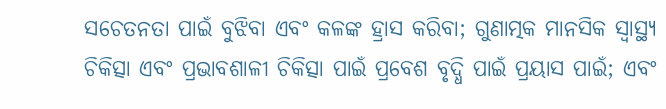ସଚେତନତା ପାଇଁ ବୁଝିବା ଏବଂ କଳଙ୍କ ହ୍ରାସ କରିବା; ଗୁଣାତ୍ମକ ମାନସିକ ସ୍ବାସ୍ଥ୍ୟ ଚିକିତ୍ସା ଏବଂ ପ୍ରଭାବଶାଳୀ ଚିକିତ୍ସା ପାଇଁ ପ୍ରବେଶ ବୃଦ୍ଧି ପାଇଁ ପ୍ରୟାସ ପାଇଁ; ଏବଂ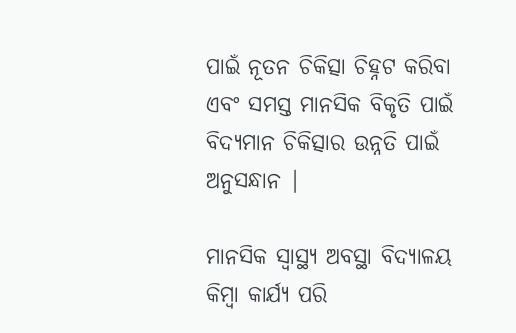ପାଇଁ ନୂତନ ଚିକିତ୍ସା ଚିହ୍ନଟ କରିବା ଏବଂ ସମସ୍ତ ମାନସିକ ବିକୃତି ପାଇଁ ବିଦ୍ୟମାନ ଚିକିତ୍ସାର ଉନ୍ନତି ପାଇଁ ଅନୁସନ୍ଧାନ |

ମାନସିକ ସ୍ବାସ୍ଥ୍ୟ ଅବସ୍ଥା ବିଦ୍ୟାଳୟ କିମ୍ବା କାର୍ଯ୍ୟ ପରି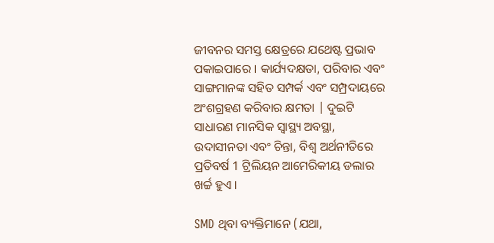ଜୀବନର ସମସ୍ତ କ୍ଷେତ୍ରରେ ଯଥେଷ୍ଟ ପ୍ରଭାବ ପକାଇପାରେ । କାର୍ଯ୍ୟଦକ୍ଷତା, ପରିବାର ଏବଂ ସାଙ୍ଗମାନଙ୍କ ସହିତ ସମ୍ପର୍କ ଏବଂ ସମ୍ପ୍ରଦାୟରେ ଅଂଶଗ୍ରହଣ କରିବାର କ୍ଷମତା | ଦୁଇଟି ସାଧାରଣ ମାନସିକ ସ୍ବାସ୍ଥ୍ୟ ଅବସ୍ଥା, ଉଦାସୀନତା ଏବଂ ଚିନ୍ତା, ବିଶ୍ବ ଅର୍ଥନୀତିରେ ପ୍ରତିବର୍ଷ 1 ଟ୍ରିଲିୟନ ଆମେରିକୀୟ ଡଲାର ଖର୍ଚ୍ଚ ହୁଏ ।

SMD ଥିବା ବ୍ୟକ୍ତିମାନେ (ଯଥା,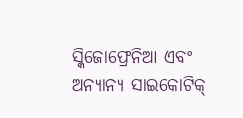ସ୍କିଜୋଫ୍ରେନିଆ ଏବଂ ଅନ୍ୟାନ୍ୟ ସାଇକୋଟିକ୍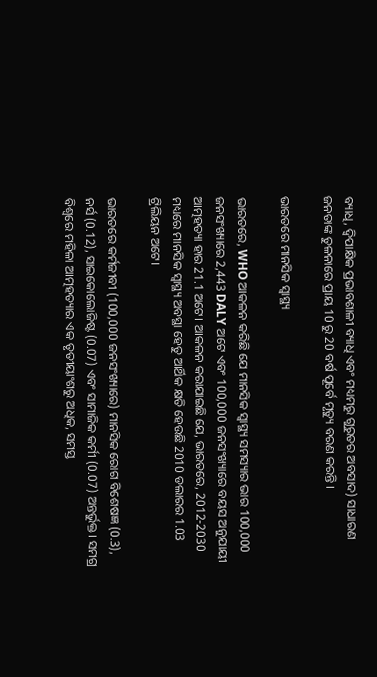ବ୍ୟାଧି, ଦ୍ୱିପାକ୍ଷିକ ପ୍ରଭାବଶାଳୀ ବ୍ୟାଧି ଏବଂ ମଧ୍ୟମରୁ ଗୁରୁତର ଅବସାଦ) ସାଧାରଣ ଜନତାଙ୍କ ତୁଳନାରେ ପ୍ରାୟ 10 ରୁ 20 ବର୍ଷ ପୂର୍ବେ ମୃତ୍ୟୁ ବରଣ କରନ୍ତି ।

ଭାରତରେ ମାନସିକ ସ୍ୱାସ୍ଥ୍ୟ

ଭାରତରେ, WHO ଆକଳନ କରିଛି ଯେ ମାନସିକ ସ୍ବାସ୍ଥ୍ୟ ସମସ୍ୟାର ଭାର 100,000 ଜନସଂଖ୍ୟାରେ 2,443 DALY ଅଟେ ଏବଂ 100,000 ଜନସଂଖ୍ୟାରେ ବୟସ ଅନୁଯାୟୀ ଆତ୍ମହତ୍ୟା ହାର 21.1 ଅଟେ। ଆକଳନ କରାଯାଇଛି ଯେ, ଭାରତରେ, 2012-2030 ମଧ୍ୟରେ ମାନସିକ ସ୍ବାସ୍ଥ୍ୟ ଅବସ୍ଥା ହେତୁ ଆର୍ଥିକ କ୍ଷତି ହେଉଛି 2010 ଡଲାରର 1.03 ଟ୍ରିଲିୟନ ଅଟେ।

ଭାରତରେ କର୍ମଜୀବୀ (100,000 ଜନସଂଖ୍ୟାରେ) ମାନସିକ ରୋଗ ବିଶେଷଜ୍ଞ (0.3), ନର୍ସ (0.12), ସାଇକୋଲୋଜିଷ୍ଟ (0.07) ଏବଂ ସାମାଜିକ କର୍ମୀ (0.07) ଅନ୍ତର୍ଭୁକ୍ତ। ସମଗ୍ର ବିଶ୍ୱରେ ମହିଳା ଆତ୍ମହତ୍ୟାର ଏକ ତୃତୀୟାଂଶରୁ ଅଧିକ, ସମସ୍ତ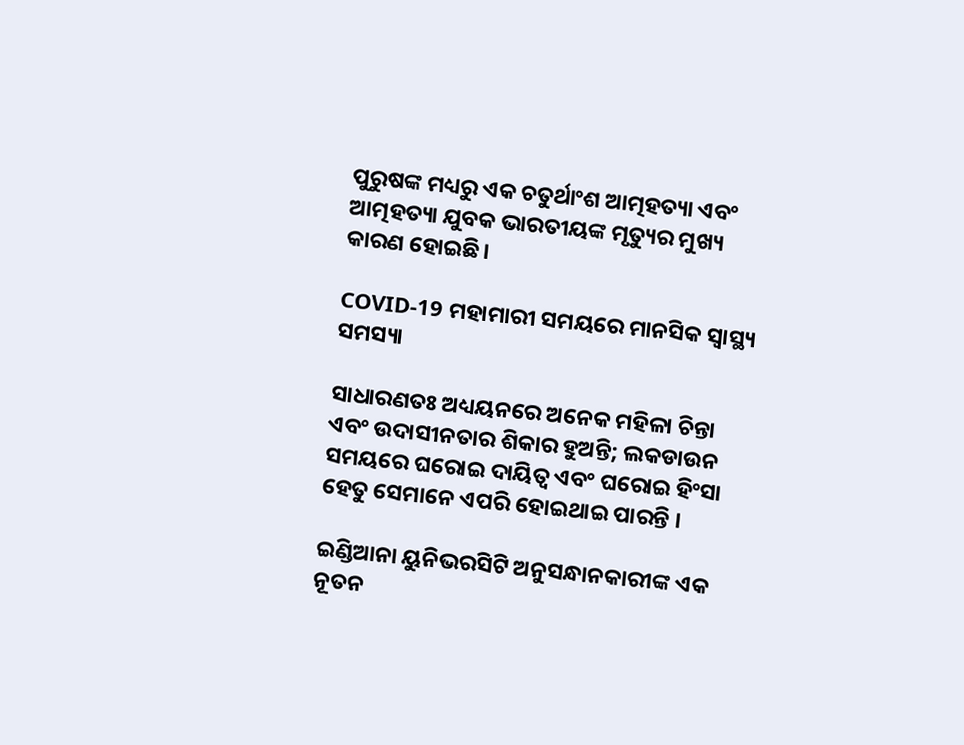ପୁରୁଷଙ୍କ ମଧ୍ୟରୁ ଏକ ଚତୁର୍ଥାଂଶ ଆତ୍ମହତ୍ୟା ଏବଂ ଆତ୍ମହତ୍ୟା ଯୁବକ ଭାରତୀୟଙ୍କ ମୃତ୍ୟୁର ମୁଖ୍ୟ କାରଣ ହୋଇଛି।

COVID-19 ମହାମାରୀ ସମୟରେ ମାନସିକ ସ୍ୱାସ୍ଥ୍ୟ ସମସ୍ୟା

ସାଧାରଣତଃ ଅଧ୍ୟୟନରେ ଅନେକ ମହିଳା ଚିନ୍ତା ଏବଂ ଉଦାସୀନତାର ଶିକାର ହୁଅନ୍ତି; ଲକଡାଉନ ସମୟରେ ଘରୋଇ ଦାୟିତ୍ବ ଏବଂ ଘରୋଇ ହିଂସା ହେତୁ ସେମାନେ ଏପରି ହୋଇଥାଇ ପାରନ୍ତି ।

ଇଣ୍ଡିଆନା ୟୁନିଭରସିଟି ଅନୁସନ୍ଧାନକାରୀଙ୍କ ଏକ ନୂତନ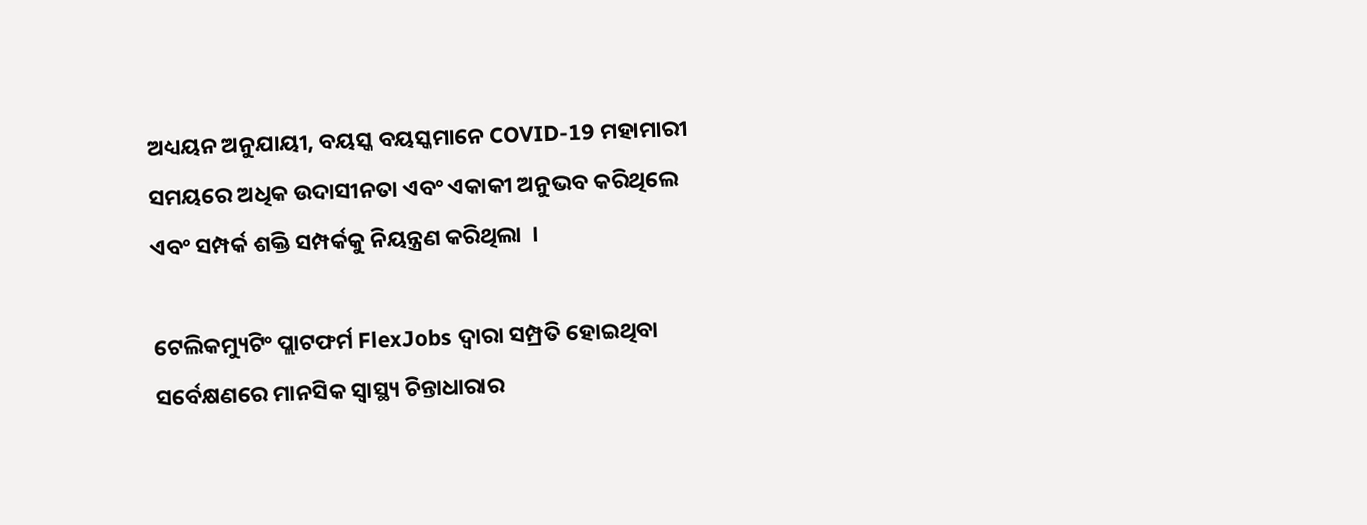ଅଧ୍ୟୟନ ଅନୁଯାୟୀ, ବୟସ୍କ ବୟସ୍କମାନେ COVID-19 ମହାମାରୀ ସମୟରେ ଅଧିକ ଉଦାସୀନତା ଏବଂ ଏକାକୀ ଅନୁଭବ କରିଥିଲେ ଏବଂ ସମ୍ପର୍କ ଶକ୍ତି ସମ୍ପର୍କକୁ ନିୟନ୍ତ୍ରଣ କରିଥିଲା  ।

ଟେଲିକମ୍ୟୁଟିଂ ପ୍ଲାଟଫର୍ମ FlexJobs ଦ୍ୱାରା ସମ୍ପ୍ରତି ହୋଇଥିବା ସର୍ବେକ୍ଷଣରେ ମାନସିକ ସ୍ବାସ୍ଥ୍ୟ ଚିନ୍ତାଧାରାର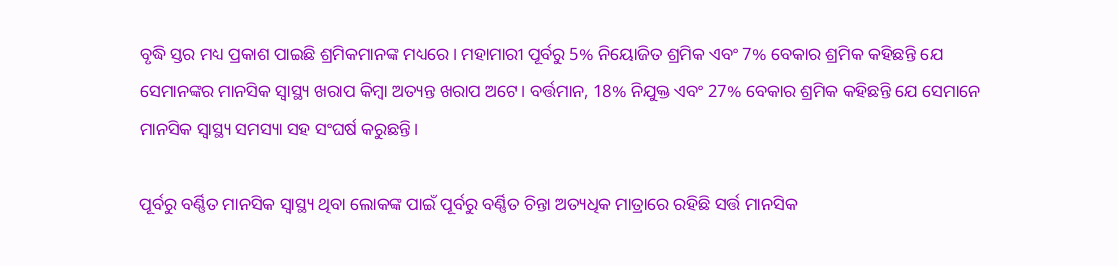ବୃଦ୍ଧି ସ୍ତର ମଧ୍ୟ ପ୍ରକାଶ ପାଇଛି ଶ୍ରମିକମାନଙ୍କ ମଧ୍ୟରେ। ମହାମାରୀ ପୂର୍ବରୁ 5% ନିୟୋଜିତ ଶ୍ରମିକ ଏବଂ 7% ବେକାର ଶ୍ରମିକ କହିଛନ୍ତି ଯେ ସେମାନଙ୍କର ମାନସିକ ସ୍ବାସ୍ଥ୍ୟ ଖରାପ କିମ୍ବା ଅତ୍ୟନ୍ତ ଖରାପ ଅଟେ। ବର୍ତ୍ତମାନ, 18% ନିଯୁକ୍ତ ଏବଂ 27% ବେକାର ଶ୍ରମିକ କହିଛନ୍ତି ଯେ ସେମାନେ ମାନସିକ ସ୍ବାସ୍ଥ୍ୟ ସମସ୍ୟା ସହ ସଂଘର୍ଷ କରୁଛନ୍ତି।

ପୂର୍ବରୁ ବର୍ଣ୍ଣିତ ମାନସିକ ସ୍ବାସ୍ଥ୍ୟ ଥିବା ଲୋକଙ୍କ ପାଇଁ ପୂର୍ବରୁ ବର୍ଣ୍ଣିତ ଚିନ୍ତା ଅତ୍ୟଧିକ ମାତ୍ରାରେ ରହିଛି ସର୍ତ୍ତ ମାନସିକ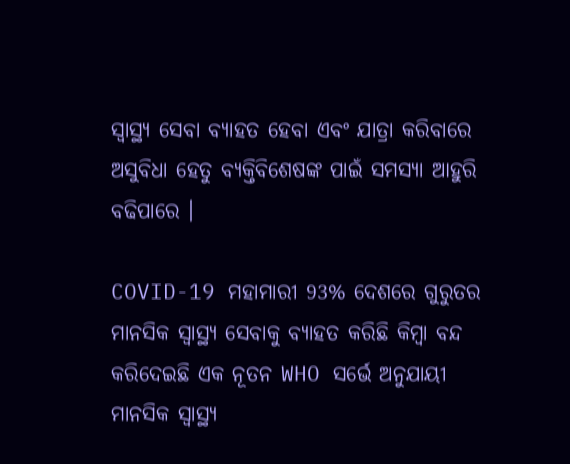ସ୍ବାସ୍ଥ୍ୟ ସେବା ବ୍ୟାହତ ହେବା ଏବଂ ଯାତ୍ରା କରିବାରେ ଅସୁବିଧା ହେତୁ ବ୍ୟକ୍ତିବିଶେଷଙ୍କ ପାଇଁ ସମସ୍ୟା ଆହୁରି ବଢିପାରେ ।

COVID-19 ମହାମାରୀ 93% ଦେଶରେ ଗୁରୁତର ମାନସିକ ସ୍ବାସ୍ଥ୍ୟ ସେବାକୁ ବ୍ୟାହତ କରିଛି କିମ୍ବା ବନ୍ଦ କରିଦେଇଛି ଏକ ନୂତନ WHO ସର୍ଭେ ଅନୁଯାୟୀ ମାନସିକ ସ୍ବାସ୍ଥ୍ୟ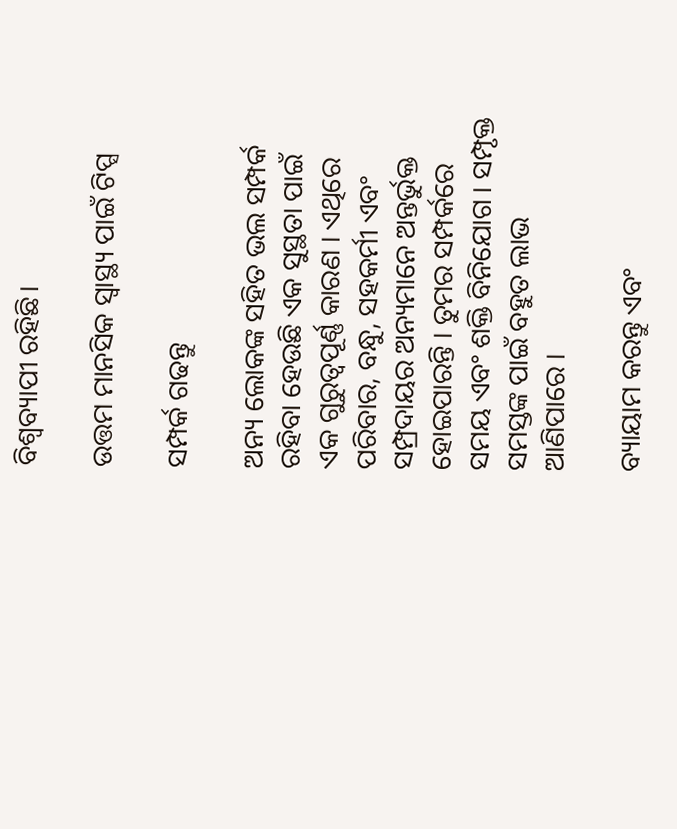ବିଶ୍ବବ୍ୟାପୀ ରହିଛି।

ଉତ୍ତମ ମାନସିକ ସ୍ବାସ୍ଥ୍ୟ ପାଇଁ ଟିପ୍ସ

ସମ୍ପର୍କ ଗଢନ୍ତୁ

ଅନ୍ୟ ଲୋକଙ୍କ ସହିତ ଭଲ ସମ୍ପର୍କ ରହିବା ହେଉଛି ଏକ ସୁସ୍ଥତା ପାଇଁ ଏକ ଗୁରୁତ୍ୱପୂର୍ଣ୍ଣ କାରଣ । ଏଥିରେ ପରିବାର, ବନ୍ଧୁ, ସହକର୍ମୀ ଏବଂ ସମ୍ପ୍ରଦାୟର ଅନ୍ୟମାନେ ଅନ୍ତର୍ଭୁକ୍ତ ହୋଇପାରନ୍ତି । ତୁମର ସମ୍ପର୍କରେ ସମୟ ଏବଂ ଶକ୍ତି ବିନିଯୋଗ । ସମ୍ପୃକ୍ତ ସମସ୍ତଙ୍କ ପାଇଁ ବହୁତ ଲାଭ ଆଣିପାରେ ।

ବ୍ୟାୟାମ କରନ୍ତୁ ଏବଂ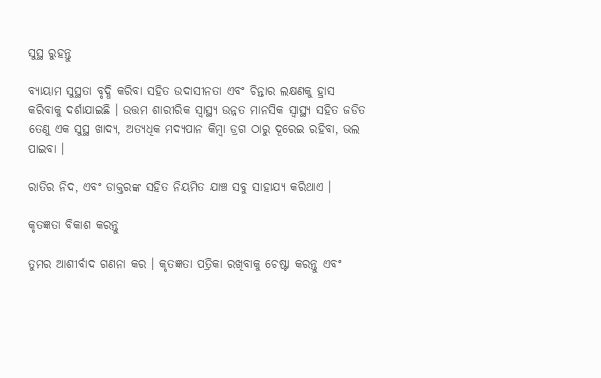ସୁସ୍ଥ ରୁହନ୍ତୁ

ବ୍ୟାୟାମ ସୁସ୍ଥତା ବୃଦ୍ଧି କରିବା ସହିତ ଉଦାସୀନତା ଏବଂ ଚିନ୍ତାର ଲକ୍ଷଣକୁ ହ୍ରାସ କରିବାକୁ ଦର୍ଶାଯାଇଛି । ଉତ୍ତମ ଶାରୀରିକ ସ୍ବାସ୍ଥ୍ୟ ଉନ୍ନତ ମାନସିକ ସ୍ବାସ୍ଥ୍ୟ ସହିତ ଜଡିତ ତେଣୁ ଏକ ସୁସ୍ଥ ଖାଦ୍ୟ, ଅତ୍ୟଧିକ ମଦ୍ୟପାନ କିମ୍ବା ଡ୍ରଗ ଠାରୁ ଦୂରେଇ ରହିବା, ଭଲ ପାଇବା ।

ରାତିର ନିଦ, ଏବଂ ଡାକ୍ତରଙ୍କ ସହିତ ନିୟମିତ ଯାଞ୍ଚ ସବୁ ସାହାଯ୍ୟ କରିଥାଏ ।

କୃତଜ୍ଞତା ବିକାଶ କରନ୍ତୁ

ତୁମର ଆଶୀର୍ବାଦ ଗଣନା କର । କୃତଜ୍ଞତା ପତ୍ରିକା ରଖିବାକୁ ଚେଷ୍ଟା କରନ୍ତୁ ଏବଂ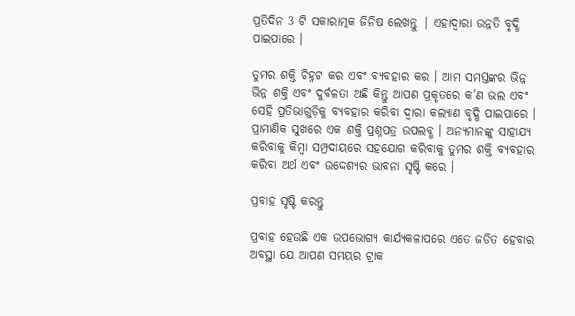ପ୍ରତିଦିନ 3 ଟି ସକାରାତ୍ମକ ଜିନିଷ ଲେଖନ୍ତୁ | ଏହାଦ୍ୱାରା ଉନ୍ନତି ବୃଦ୍ଧି ପାଇପାରେ ।

ତୁମର ଶକ୍ତି ଚିହ୍ନଟ କର ଏବଂ ବ୍ୟବହାର କର । ଆମ ସମସ୍ତଙ୍କର ଭିନ୍ନ ଭିନ୍ନ ଶକ୍ତି ଏବଂ ଦୁର୍ବଳତା ଅଛି କିନ୍ତୁ ଆପଣ ପ୍ରକୃତରେ କ’ଣ ଭଲ ଏବଂ ସେହି ପ୍ରତିଭାଗୁଡ଼ିକୁ ବ୍ୟବହାର କରିବା ଦ୍ୱାରା କଲ୍ୟାଣ ବୃଦ୍ଧି ପାଇପାରେ । ପ୍ରାମାଣିକ ସୁଖରେ ଏକ ଶକ୍ତି ପ୍ରଶ୍ନପତ୍ର ଉପଲବ୍ଧ । ଅନ୍ୟମାନଙ୍କୁ ସାହାଯ୍ୟ କରିବାକୁ କିମ୍ବା ସମ୍ପ୍ରଦାୟରେ ସହଯୋଗ କରିବାକୁ ତୁମର ଶକ୍ତି ବ୍ୟବହାର କରିବା ଅର୍ଥ ଏବଂ ଉଦ୍ଦେଶ୍ୟର ଭାବନା ସୃଷ୍ଟି କରେ ।

ପ୍ରବାହ ସୃଷ୍ଟି କରନ୍ତୁ

ପ୍ରବାହ ହେଉଛି ଏକ ଉପଭୋଗ୍ୟ କାର୍ଯ୍ୟକଳାପରେ ଏତେ ଜଡିତ ହେବାର ଅବସ୍ଥା ଯେ ଆପଣ ସମୟର ଟ୍ରାକ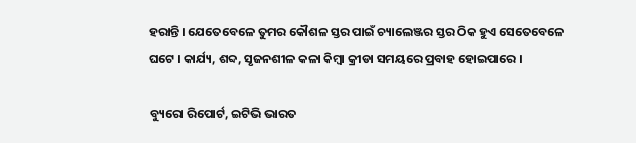ହରାନ୍ତି । ଯେତେବେଳେ ତୁମର କୌଶଳ ସ୍ତର ପାଇଁ ଚ୍ୟାଲେଞ୍ଜର ସ୍ତର ଠିକ ହୁଏ ସେତେବେଳେ ଘଟେ । କାର୍ଯ୍ୟ, ଶବ୍ଦ, ସୃଜନଶୀଳ କଳା କିମ୍ବା କ୍ରୀଡା ସମୟରେ ପ୍ରବାହ ହୋଇପାରେ ।

ବ୍ୟୁରୋ ରିପୋର୍ଟ, ଇଟିଭି ଭାରତ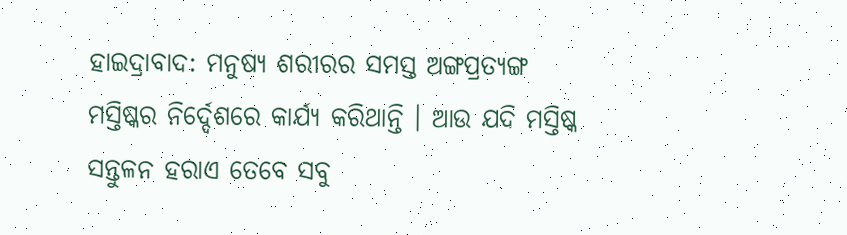ହାଇଦ୍ରାବାଦ: ମନୁଷ୍ୟ ଶରୀରର ସମସ୍ତ ଅଙ୍ଗପ୍ରତ୍ୟଙ୍ଗ ମସ୍ତିଷ୍କର ନିର୍ଦ୍ଦେଶରେ କାର୍ଯ୍ୟ କରିଥାନ୍ତି । ଆଉ ଯଦି ମସ୍ତିଷ୍କ ସନ୍ତୁଳନ ହରାଏ ତେବେ ସବୁ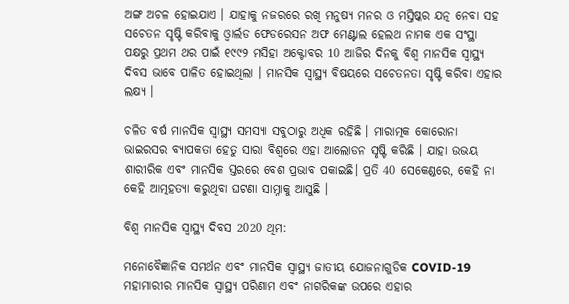ଅଙ୍ଗ ଅଚଳ ହୋଇଯାଏ । ଯାହାକୁ ନଜରରେ ରଖି ମନୁଷ୍ୟ ମନର ଓ ମସ୍ତିଷ୍କର ଯତ୍ନ ନେବା ସହ ସଚେତନ ସୃଷ୍ଟି କରିବାକୁ ଓ୍ବାର୍ଲଡ ଫେଡରେସନ ଅଫ ମେଣ୍ଟାଲ ହେଲଥ ନାମକ ଏକ ସଂସ୍ଥା ପକ୍ଷରୁ ପ୍ରଥମ ଥର ପାଇଁ ୧୯୯୨ ମସିହା ଅକ୍ଟୋବର 10 ଆଜିର ଦିନକୁ ବିଶ୍ୱ ମାନସିକ ସ୍ୱାସ୍ଥ୍ୟ ଦିବସ ଭାବେ ପାଳିତ ହୋଇଥିଲା । ମାନସିକ ସ୍ବାସ୍ଥ୍ୟ ବିଷୟରେ ସଚେତନତା ସୃଷ୍ଟି କରିବା ଏହାର ଲକ୍ଷ୍ୟ ।

ଚଳିତ ବର୍ଷ ମାନସିକ ସ୍ବାସ୍ଥ୍ୟ ସମସ୍ୟା ସବୁଠାରୁ ଅଧିକ ରହିଛି । ମାରାତ୍ମକ କୋରୋନା ଭାଇରସର ବ୍ୟାପକତା ହେତୁ ସାରା ବିଶ୍ବରେ ଏହା ଆଲୋଡନ ସୃଷ୍ଟି କରିଛି । ଯାହା ଉଭୟ ଶାରୀରିକ ଏବଂ ମାନସିକ ସ୍ତରରେ ବେଶ ପ୍ରଭାବ ପକାଇଛି। ପ୍ରତି 40 ସେକେଣ୍ଡରେ, କେହି ନା କେହି ଆତ୍ମହତ୍ୟା କରୁଥିବା ଘଟଣା ସାମ୍ନାକୁ ଆସୁଛି ।

ବିଶ୍ୱ ମାନସିକ ସ୍ୱାସ୍ଥ୍ୟ ଦିବସ 2020 ଥିମ:

ମନୋବୈଜ୍ଞାନିକ ସମର୍ଥନ ଏବଂ ମାନସିକ ସ୍ବାସ୍ଥ୍ୟ ଜାତୀୟ ଯୋଜନାଗୁଡିକ COVID-19 ମହାମାରୀର ମାନସିକ ସ୍ବାସ୍ଥ୍ୟ ପରିଣାମ ଏବଂ ନାଗରିକଙ୍କ ଉପରେ ଏହାର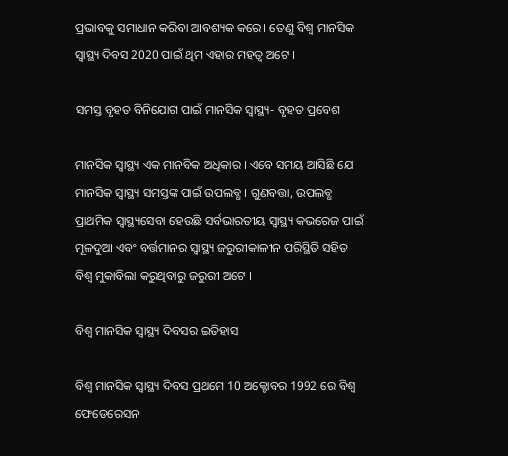ପ୍ରଭାବକୁ ସମାଧାନ କରିବା ଆବଶ୍ୟକ କରେ। ତେଣୁ ବିଶ୍ୱ ମାନସିକ ସ୍ବାସ୍ଥ୍ୟ ଦିବସ 2020 ପାଇଁ ଥିମ ଏହାର ମହତ୍ବ ଅଟେ ।

ସମସ୍ତ ବୃହତ ବିନିଯୋଗ ପାଇଁ ମାନସିକ ସ୍ବାସ୍ଥ୍ୟ- ବୃହତ ପ୍ରବେଶ

ମାନସିକ ସ୍ୱାସ୍ଥ୍ୟ ଏକ ମାନବିକ ଅଧିକାର । ଏବେ ସମୟ ଆସିଛି ଯେ ମାନସିକ ସ୍ୱାସ୍ଥ୍ୟ ସମସ୍ତଙ୍କ ପାଇଁ ଉପଲବ୍ଧ । ଗୁଣବତ୍ତା, ଉପଲବ୍ଧ ପ୍ରାଥମିକ ସ୍ୱାସ୍ଥ୍ୟସେବା ହେଉଛି ସର୍ବଭାରତୀୟ ସ୍ୱାସ୍ଥ୍ୟ କଭରେଜ ପାଇଁ ମୂଳଦୁଆ ଏବଂ ବର୍ତ୍ତମାନର ସ୍ୱାସ୍ଥ୍ୟ ଜରୁରୀକାଳୀନ ପରିସ୍ଥିତି ସହିତ ବିଶ୍ୱ ମୁକାବିଲା କରୁଥିବାରୁ ଜରୁରୀ ଅଟେ ।

ବିଶ୍ୱ ମାନସିକ ସ୍ୱାସ୍ଥ୍ୟ ଦିବସର ଇତିହାସ

ବିଶ୍ବ ମାନସିକ ସ୍ବାସ୍ଥ୍ୟ ଦିବସ ପ୍ରଥମେ 10 ଅକ୍ଟୋବର 1992 ରେ ବିଶ୍ବ ଫେଡେରେସନ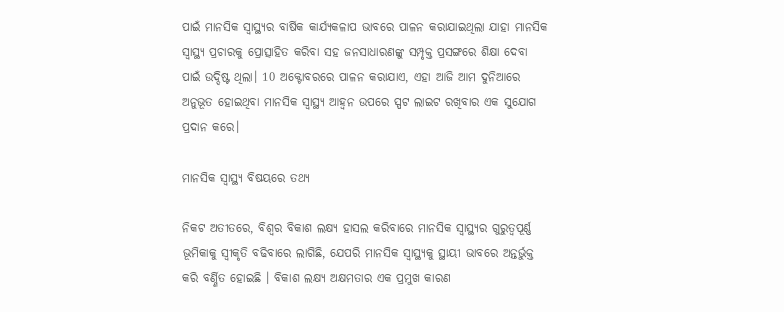ପାଇଁ ମାନସିକ ସ୍ବାସ୍ଥ୍ୟର ବାର୍ଷିକ କାର୍ଯ୍ୟକଳାପ ଭାବରେ ପାଳନ କରାଯାଇଥିଲା ଯାହା ମାନସିକ ସ୍ବାସ୍ଥ୍ୟ ପ୍ରଚାରକୁ ପ୍ରୋତ୍ସାହିତ କରିବା ସହ ଜନସାଧାରଣଙ୍କୁ ସମ୍ପୃକ୍ତ ପ୍ରସଙ୍ଗରେ ଶିକ୍ଷା ଦେବା ପାଇଁ ଉଦ୍ଦିଷ୍ଟ ଥିଲା। 10 ଅକ୍ଟୋବରରେ ପାଳନ କରାଯାଏ, ଏହା ଆଜି ଆମ ଦୁନିଆରେ ଅନୁଭୂତ ହୋଇଥିବା ମାନସିକ ସ୍ବାସ୍ଥ୍ୟ ଆହ୍ବନ ଉପରେ ସ୍ପଟ ଲାଇଟ ରଖିବାର ଏକ ସୁଯୋଗ ପ୍ରଦାନ କରେ।

ମାନସିକ ସ୍ୱାସ୍ଥ୍ୟ ବିଷୟରେ ତଥ୍ୟ

ନିକଟ ଅତୀତରେ, ବିଶ୍ବର ବିକାଶ ଲକ୍ଷ୍ୟ ହାସଲ କରିବାରେ ମାନସିକ ସ୍ବାସ୍ଥ୍ୟର ଗୁରୁତ୍ୱପୂର୍ଣ୍ଣ ଭୂମିକାକୁ ସ୍ୱୀକୃତି ବଢିବାରେ ଲାଗିଛି, ଯେପରି ମାନସିକ ସ୍ବାସ୍ଥ୍ୟକୁ ସ୍ଥାୟୀ ଭାବରେ ଅନ୍ତର୍ଭୁକ୍ତ କରି ବର୍ଣ୍ଣିତ ହୋଇଛି । ବିକାଶ ଲକ୍ଷ୍ୟ ଅକ୍ଷମତାର ଏକ ପ୍ରମୁଖ କାରଣ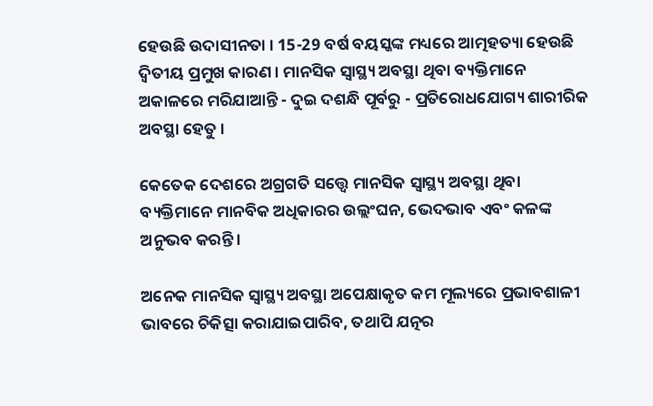ହେଉଛି ଉଦାସୀନତା । 15-29 ବର୍ଷ ବୟସ୍କଙ୍କ ମଧ୍ୟରେ ଆତ୍ମହତ୍ୟା ହେଉଛି ଦ୍ୱିତୀୟ ପ୍ରମୁଖ କାରଣ । ମାନସିକ ସ୍ବାସ୍ଥ୍ୟ ଅବସ୍ଥା ଥିବା ବ୍ୟକ୍ତିମାନେ ଅକାଳରେ ମରିଯାଆନ୍ତି - ଦୁଇ ଦଶନ୍ଧି ପୂର୍ବରୁ - ପ୍ରତିରୋଧଯୋଗ୍ୟ ଶାରୀରିକ ଅବସ୍ଥା ହେତୁ ।

କେତେକ ଦେଶରେ ଅଗ୍ରଗତି ସତ୍ତ୍ବେ ମାନସିକ ସ୍ବାସ୍ଥ୍ୟ ଅବସ୍ଥା ଥିବା ବ୍ୟକ୍ତିମାନେ ମାନବିକ ଅଧିକାରର ଉଲ୍ଲଂଘନ, ଭେଦଭାବ ଏବଂ କଳଙ୍କ ଅନୁଭବ କରନ୍ତି।

ଅନେକ ମାନସିକ ସ୍ବାସ୍ଥ୍ୟ ଅବସ୍ଥା ଅପେକ୍ଷାକୃତ କମ ମୂଲ୍ୟରେ ପ୍ରଭାବଶାଳୀ ଭାବରେ ଚିକିତ୍ସା କରାଯାଇପାରିବ, ତଥାପି ଯତ୍ନର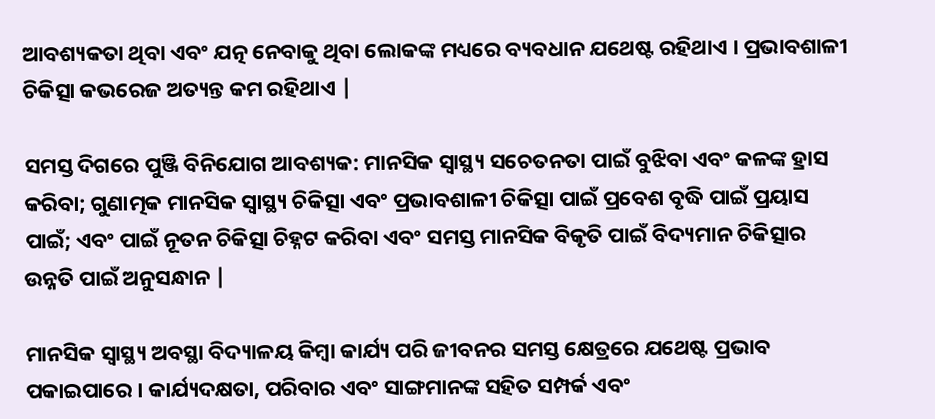ଆବଶ୍ୟକତା ଥିବା ଏବଂ ଯତ୍ନ ନେବାକୁ ଥିବା ଲୋକଙ୍କ ମଧ୍ୟରେ ବ୍ୟବଧାନ ଯଥେଷ୍ଟ ରହିଥାଏ । ପ୍ରଭାବଶାଳୀ ଚିକିତ୍ସା କଭରେଜ ଅତ୍ୟନ୍ତ କମ ରହିଥାଏ |

ସମସ୍ତ ଦିଗରେ ପୁଞ୍ଜି ବିନିଯୋଗ ଆବଶ୍ୟକ: ମାନସିକ ସ୍ବାସ୍ଥ୍ୟ ସଚେତନତା ପାଇଁ ବୁଝିବା ଏବଂ କଳଙ୍କ ହ୍ରାସ କରିବା; ଗୁଣାତ୍ମକ ମାନସିକ ସ୍ବାସ୍ଥ୍ୟ ଚିକିତ୍ସା ଏବଂ ପ୍ରଭାବଶାଳୀ ଚିକିତ୍ସା ପାଇଁ ପ୍ରବେଶ ବୃଦ୍ଧି ପାଇଁ ପ୍ରୟାସ ପାଇଁ; ଏବଂ ପାଇଁ ନୂତନ ଚିକିତ୍ସା ଚିହ୍ନଟ କରିବା ଏବଂ ସମସ୍ତ ମାନସିକ ବିକୃତି ପାଇଁ ବିଦ୍ୟମାନ ଚିକିତ୍ସାର ଉନ୍ନତି ପାଇଁ ଅନୁସନ୍ଧାନ |

ମାନସିକ ସ୍ବାସ୍ଥ୍ୟ ଅବସ୍ଥା ବିଦ୍ୟାଳୟ କିମ୍ବା କାର୍ଯ୍ୟ ପରି ଜୀବନର ସମସ୍ତ କ୍ଷେତ୍ରରେ ଯଥେଷ୍ଟ ପ୍ରଭାବ ପକାଇପାରେ । କାର୍ଯ୍ୟଦକ୍ଷତା, ପରିବାର ଏବଂ ସାଙ୍ଗମାନଙ୍କ ସହିତ ସମ୍ପର୍କ ଏବଂ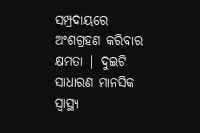ସମ୍ପ୍ରଦାୟରେ ଅଂଶଗ୍ରହଣ କରିବାର କ୍ଷମତା | ଦୁଇଟି ସାଧାରଣ ମାନସିକ ସ୍ବାସ୍ଥ୍ୟ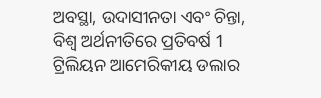ଅବସ୍ଥା, ଉଦାସୀନତା ଏବଂ ଚିନ୍ତା, ବିଶ୍ବ ଅର୍ଥନୀତିରେ ପ୍ରତିବର୍ଷ 1 ଟ୍ରିଲିୟନ ଆମେରିକୀୟ ଡଲାର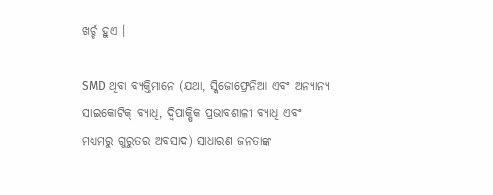ଖର୍ଚ୍ଚ ହୁଏ ।

SMD ଥିବା ବ୍ୟକ୍ତିମାନେ (ଯଥା, ସ୍କିଜୋଫ୍ରେନିଆ ଏବଂ ଅନ୍ୟାନ୍ୟ ସାଇକୋଟିକ୍ ବ୍ୟାଧି, ଦ୍ୱିପାକ୍ଷିକ ପ୍ରଭାବଶାଳୀ ବ୍ୟାଧି ଏବଂ ମଧ୍ୟମରୁ ଗୁରୁତର ଅବସାଦ) ସାଧାରଣ ଜନତାଙ୍କ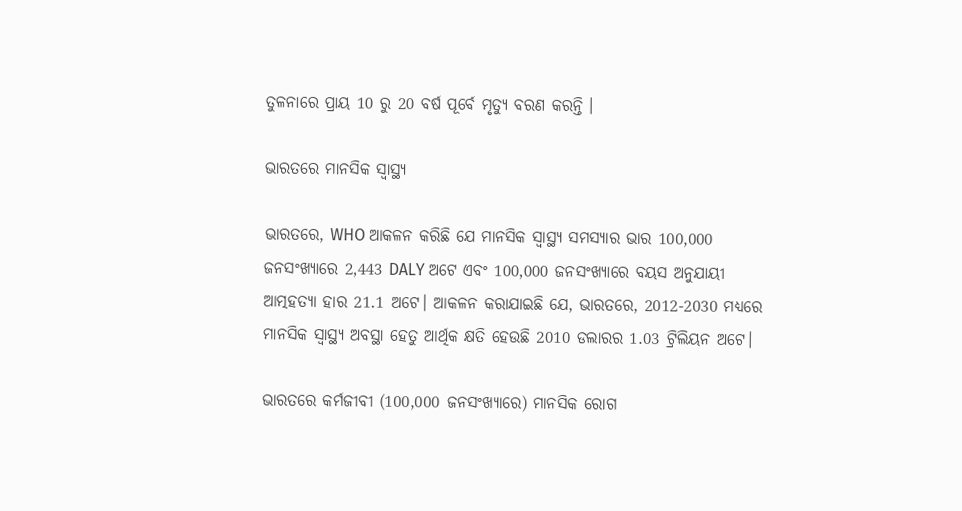ତୁଳନାରେ ପ୍ରାୟ 10 ରୁ 20 ବର୍ଷ ପୂର୍ବେ ମୃତ୍ୟୁ ବରଣ କରନ୍ତି ।

ଭାରତରେ ମାନସିକ ସ୍ୱାସ୍ଥ୍ୟ

ଭାରତରେ, WHO ଆକଳନ କରିଛି ଯେ ମାନସିକ ସ୍ବାସ୍ଥ୍ୟ ସମସ୍ୟାର ଭାର 100,000 ଜନସଂଖ୍ୟାରେ 2,443 DALY ଅଟେ ଏବଂ 100,000 ଜନସଂଖ୍ୟାରେ ବୟସ ଅନୁଯାୟୀ ଆତ୍ମହତ୍ୟା ହାର 21.1 ଅଟେ। ଆକଳନ କରାଯାଇଛି ଯେ, ଭାରତରେ, 2012-2030 ମଧ୍ୟରେ ମାନସିକ ସ୍ବାସ୍ଥ୍ୟ ଅବସ୍ଥା ହେତୁ ଆର୍ଥିକ କ୍ଷତି ହେଉଛି 2010 ଡଲାରର 1.03 ଟ୍ରିଲିୟନ ଅଟେ।

ଭାରତରେ କର୍ମଜୀବୀ (100,000 ଜନସଂଖ୍ୟାରେ) ମାନସିକ ରୋଗ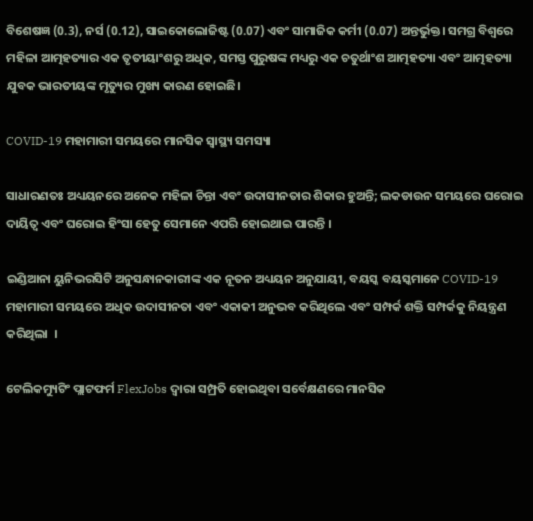ବିଶେଷଜ୍ଞ (0.3), ନର୍ସ (0.12), ସାଇକୋଲୋଜିଷ୍ଟ (0.07) ଏବଂ ସାମାଜିକ କର୍ମୀ (0.07) ଅନ୍ତର୍ଭୁକ୍ତ। ସମଗ୍ର ବିଶ୍ୱରେ ମହିଳା ଆତ୍ମହତ୍ୟାର ଏକ ତୃତୀୟାଂଶରୁ ଅଧିକ, ସମସ୍ତ ପୁରୁଷଙ୍କ ମଧ୍ୟରୁ ଏକ ଚତୁର୍ଥାଂଶ ଆତ୍ମହତ୍ୟା ଏବଂ ଆତ୍ମହତ୍ୟା ଯୁବକ ଭାରତୀୟଙ୍କ ମୃତ୍ୟୁର ମୁଖ୍ୟ କାରଣ ହୋଇଛି।

COVID-19 ମହାମାରୀ ସମୟରେ ମାନସିକ ସ୍ୱାସ୍ଥ୍ୟ ସମସ୍ୟା

ସାଧାରଣତଃ ଅଧ୍ୟୟନରେ ଅନେକ ମହିଳା ଚିନ୍ତା ଏବଂ ଉଦାସୀନତାର ଶିକାର ହୁଅନ୍ତି; ଲକଡାଉନ ସମୟରେ ଘରୋଇ ଦାୟିତ୍ବ ଏବଂ ଘରୋଇ ହିଂସା ହେତୁ ସେମାନେ ଏପରି ହୋଇଥାଇ ପାରନ୍ତି ।

ଇଣ୍ଡିଆନା ୟୁନିଭରସିଟି ଅନୁସନ୍ଧାନକାରୀଙ୍କ ଏକ ନୂତନ ଅଧ୍ୟୟନ ଅନୁଯାୟୀ, ବୟସ୍କ ବୟସ୍କମାନେ COVID-19 ମହାମାରୀ ସମୟରେ ଅଧିକ ଉଦାସୀନତା ଏବଂ ଏକାକୀ ଅନୁଭବ କରିଥିଲେ ଏବଂ ସମ୍ପର୍କ ଶକ୍ତି ସମ୍ପର୍କକୁ ନିୟନ୍ତ୍ରଣ କରିଥିଲା  ।

ଟେଲିକମ୍ୟୁଟିଂ ପ୍ଲାଟଫର୍ମ FlexJobs ଦ୍ୱାରା ସମ୍ପ୍ରତି ହୋଇଥିବା ସର୍ବେକ୍ଷଣରେ ମାନସିକ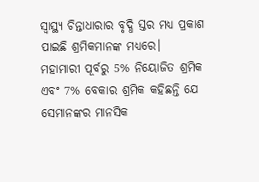ସ୍ବାସ୍ଥ୍ୟ ଚିନ୍ତାଧାରାର ବୃଦ୍ଧି ସ୍ତର ମଧ୍ୟ ପ୍ରକାଶ ପାଇଛି ଶ୍ରମିକମାନଙ୍କ ମଧ୍ୟରେ। ମହାମାରୀ ପୂର୍ବରୁ 5% ନିୟୋଜିତ ଶ୍ରମିକ ଏବଂ 7% ବେକାର ଶ୍ରମିକ କହିଛନ୍ତି ଯେ ସେମାନଙ୍କର ମାନସିକ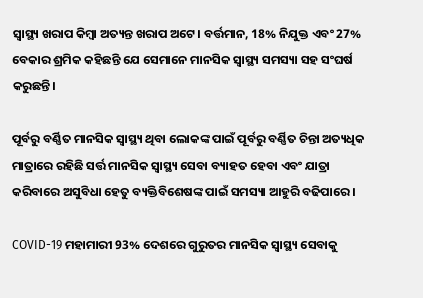ସ୍ବାସ୍ଥ୍ୟ ଖରାପ କିମ୍ବା ଅତ୍ୟନ୍ତ ଖରାପ ଅଟେ। ବର୍ତ୍ତମାନ, 18% ନିଯୁକ୍ତ ଏବଂ 27% ବେକାର ଶ୍ରମିକ କହିଛନ୍ତି ଯେ ସେମାନେ ମାନସିକ ସ୍ବାସ୍ଥ୍ୟ ସମସ୍ୟା ସହ ସଂଘର୍ଷ କରୁଛନ୍ତି।

ପୂର୍ବରୁ ବର୍ଣ୍ଣିତ ମାନସିକ ସ୍ବାସ୍ଥ୍ୟ ଥିବା ଲୋକଙ୍କ ପାଇଁ ପୂର୍ବରୁ ବର୍ଣ୍ଣିତ ଚିନ୍ତା ଅତ୍ୟଧିକ ମାତ୍ରାରେ ରହିଛି ସର୍ତ୍ତ ମାନସିକ ସ୍ବାସ୍ଥ୍ୟ ସେବା ବ୍ୟାହତ ହେବା ଏବଂ ଯାତ୍ରା କରିବାରେ ଅସୁବିଧା ହେତୁ ବ୍ୟକ୍ତିବିଶେଷଙ୍କ ପାଇଁ ସମସ୍ୟା ଆହୁରି ବଢିପାରେ ।

COVID-19 ମହାମାରୀ 93% ଦେଶରେ ଗୁରୁତର ମାନସିକ ସ୍ବାସ୍ଥ୍ୟ ସେବାକୁ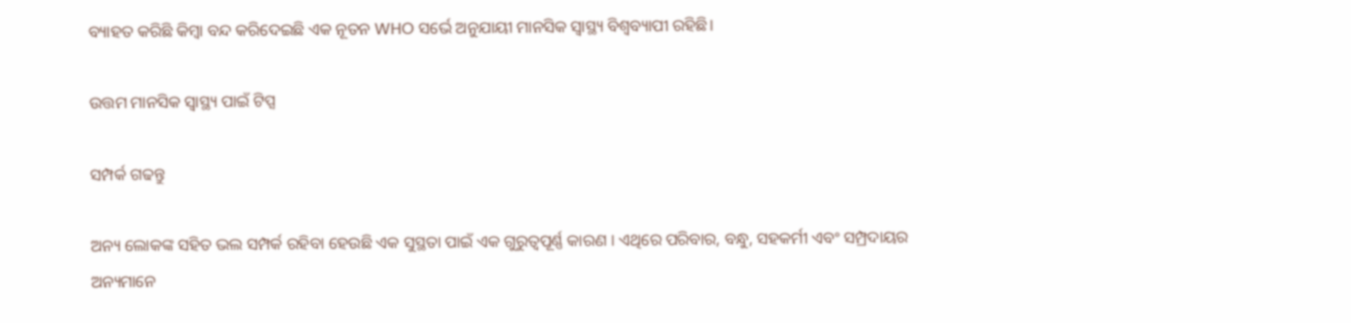ବ୍ୟାହତ କରିଛି କିମ୍ବା ବନ୍ଦ କରିଦେଇଛି ଏକ ନୂତନ WHO ସର୍ଭେ ଅନୁଯାୟୀ ମାନସିକ ସ୍ବାସ୍ଥ୍ୟ ବିଶ୍ବବ୍ୟାପୀ ରହିଛି।

ଉତ୍ତମ ମାନସିକ ସ୍ବାସ୍ଥ୍ୟ ପାଇଁ ଟିପ୍ସ

ସମ୍ପର୍କ ଗଢନ୍ତୁ

ଅନ୍ୟ ଲୋକଙ୍କ ସହିତ ଭଲ ସମ୍ପର୍କ ରହିବା ହେଉଛି ଏକ ସୁସ୍ଥତା ପାଇଁ ଏକ ଗୁରୁତ୍ୱପୂର୍ଣ୍ଣ କାରଣ । ଏଥିରେ ପରିବାର, ବନ୍ଧୁ, ସହକର୍ମୀ ଏବଂ ସମ୍ପ୍ରଦାୟର ଅନ୍ୟମାନେ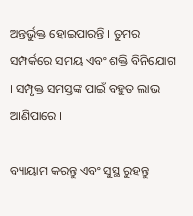ଅନ୍ତର୍ଭୁକ୍ତ ହୋଇପାରନ୍ତି । ତୁମର ସମ୍ପର୍କରେ ସମୟ ଏବଂ ଶକ୍ତି ବିନିଯୋଗ । ସମ୍ପୃକ୍ତ ସମସ୍ତଙ୍କ ପାଇଁ ବହୁତ ଲାଭ ଆଣିପାରେ ।

ବ୍ୟାୟାମ କରନ୍ତୁ ଏବଂ ସୁସ୍ଥ ରୁହନ୍ତୁ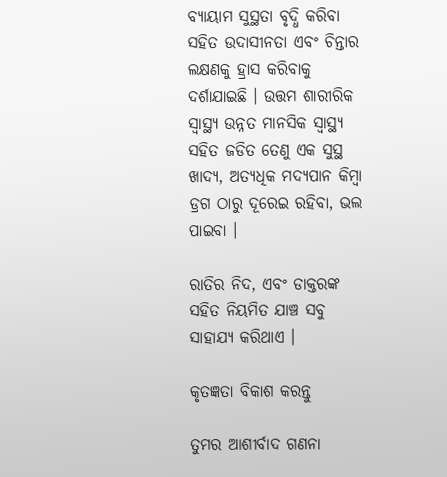ବ୍ୟାୟାମ ସୁସ୍ଥତା ବୃଦ୍ଧି କରିବା ସହିତ ଉଦାସୀନତା ଏବଂ ଚିନ୍ତାର ଲକ୍ଷଣକୁ ହ୍ରାସ କରିବାକୁ ଦର୍ଶାଯାଇଛି । ଉତ୍ତମ ଶାରୀରିକ ସ୍ବାସ୍ଥ୍ୟ ଉନ୍ନତ ମାନସିକ ସ୍ବାସ୍ଥ୍ୟ ସହିତ ଜଡିତ ତେଣୁ ଏକ ସୁସ୍ଥ ଖାଦ୍ୟ, ଅତ୍ୟଧିକ ମଦ୍ୟପାନ କିମ୍ବା ଡ୍ରଗ ଠାରୁ ଦୂରେଇ ରହିବା, ଭଲ ପାଇବା ।

ରାତିର ନିଦ, ଏବଂ ଡାକ୍ତରଙ୍କ ସହିତ ନିୟମିତ ଯାଞ୍ଚ ସବୁ ସାହାଯ୍ୟ କରିଥାଏ ।

କୃତଜ୍ଞତା ବିକାଶ କରନ୍ତୁ

ତୁମର ଆଶୀର୍ବାଦ ଗଣନା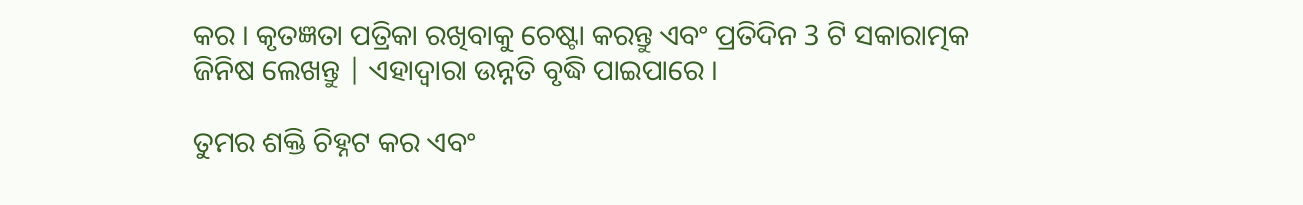କର । କୃତଜ୍ଞତା ପତ୍ରିକା ରଖିବାକୁ ଚେଷ୍ଟା କରନ୍ତୁ ଏବଂ ପ୍ରତିଦିନ 3 ଟି ସକାରାତ୍ମକ ଜିନିଷ ଲେଖନ୍ତୁ | ଏହାଦ୍ୱାରା ଉନ୍ନତି ବୃଦ୍ଧି ପାଇପାରେ ।

ତୁମର ଶକ୍ତି ଚିହ୍ନଟ କର ଏବଂ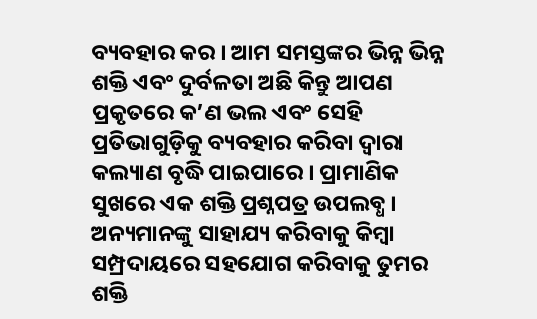ବ୍ୟବହାର କର । ଆମ ସମସ୍ତଙ୍କର ଭିନ୍ନ ଭିନ୍ନ ଶକ୍ତି ଏବଂ ଦୁର୍ବଳତା ଅଛି କିନ୍ତୁ ଆପଣ ପ୍ରକୃତରେ କ’ଣ ଭଲ ଏବଂ ସେହି ପ୍ରତିଭାଗୁଡ଼ିକୁ ବ୍ୟବହାର କରିବା ଦ୍ୱାରା କଲ୍ୟାଣ ବୃଦ୍ଧି ପାଇପାରେ । ପ୍ରାମାଣିକ ସୁଖରେ ଏକ ଶକ୍ତି ପ୍ରଶ୍ନପତ୍ର ଉପଲବ୍ଧ । ଅନ୍ୟମାନଙ୍କୁ ସାହାଯ୍ୟ କରିବାକୁ କିମ୍ବା ସମ୍ପ୍ରଦାୟରେ ସହଯୋଗ କରିବାକୁ ତୁମର ଶକ୍ତି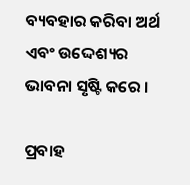ବ୍ୟବହାର କରିବା ଅର୍ଥ ଏବଂ ଉଦ୍ଦେଶ୍ୟର ଭାବନା ସୃଷ୍ଟି କରେ ।

ପ୍ରବାହ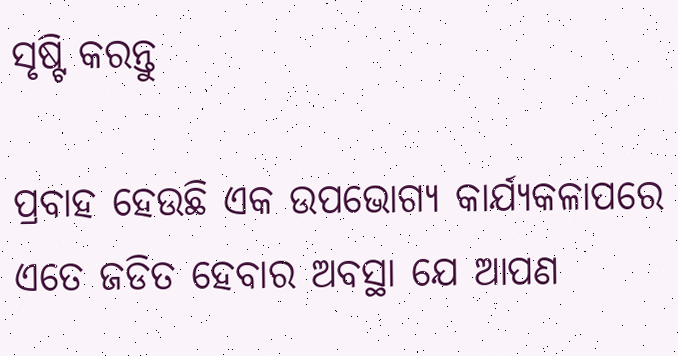ସୃଷ୍ଟି କରନ୍ତୁ

ପ୍ରବାହ ହେଉଛି ଏକ ଉପଭୋଗ୍ୟ କାର୍ଯ୍ୟକଳାପରେ ଏତେ ଜଡିତ ହେବାର ଅବସ୍ଥା ଯେ ଆପଣ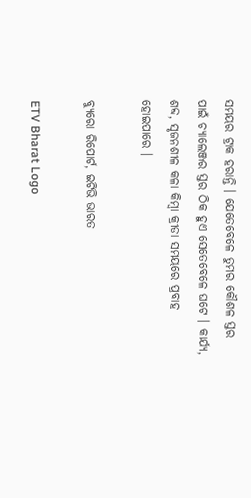ସମୟର ଟ୍ରାକ ହରାନ୍ତି । ଯେତେବେଳେ ତୁମର କୌଶଳ ସ୍ତର ପାଇଁ ଚ୍ୟାଲେଞ୍ଜର ସ୍ତର ଠିକ ହୁଏ ସେତେବେଳେ ଘଟେ । କାର୍ଯ୍ୟ, ଶବ୍ଦ, ସୃଜନଶୀଳ କଳା କିମ୍ବା କ୍ରୀଡା ସମୟରେ ପ୍ରବାହ ହୋଇପାରେ ।

ବ୍ୟୁରୋ ରିପୋର୍ଟ, ଇଟିଭି ଭାରତ

ETV Bharat Logo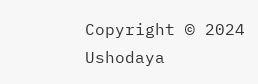Copyright © 2024 Ushodaya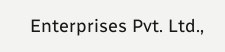Enterprises Pvt. Ltd.,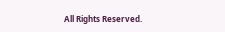All Rights Reserved.